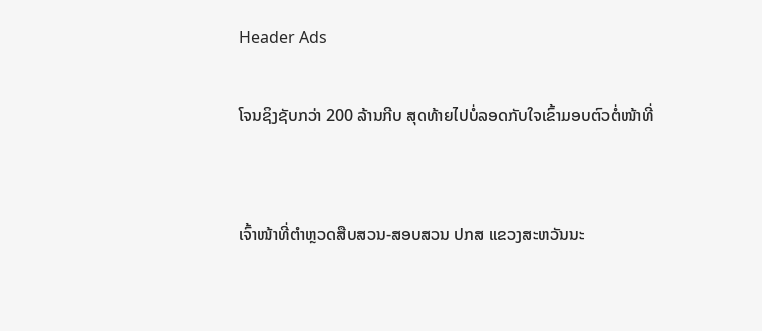Header Ads

ໂຈນຊິງຊັບກວ່າ 200 ລ້ານກີບ ສຸດທ້າຍໄປບໍ່ລອດກັບໃຈເຂົ້າມອບຕົວຕໍ່ໜ້າທີ່


ເຈົ້າໜ້າທີ່ຕຳຫຼວດສືບສວນ-ສອບສວນ ປກສ ແຂວງສະຫວັນນະ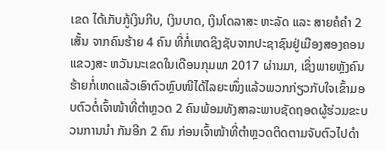ເຂດ ໄດ້ເກັບກູ້ເງິນກີບ, ເງິນບາດ, ເງິນໂດລາສະ ຫະລັດ ແລະ ສາຍຄໍຄໍາ 2 ເສັ້ນ ຈາກຄົນຮ້າຍ 4 ຄົນ ທີ່ກໍ່ເຫດຊິງຊັບຈາກປະຊາຊົນຢູ່ເມືອງສອງຄອນ ແຂວງສະ ຫວັນນະເຂດໃນເດືອນກຸມພາ 2017 ຜ່ານມາ, ເຊິ່ງພາຍຫຼັງຄົນຮ້າຍກໍ່ເຫດແລ້ວເອົາຕົວຫຼົບໜີໄດ້ໄລຍະໜຶ່ງແລ້ວພວກກ່ຽວກັບໃຈເຂົ້າມອບຕົວຕໍ່ເຈົ້າໜ້າທີ່ຕໍາຫຼວດ 2 ຄົນພ້ອມທັງສາລະພາບຊັດຖອດຜູ້ຮ່ວມຂະບວນການນໍາ ກັນອີກ 2 ຄົນ ກ່ອນເຈົ້າໜ້າທີ່ຕໍາຫຼວດຕິດຕາມຈັບຕົວໄປດໍາ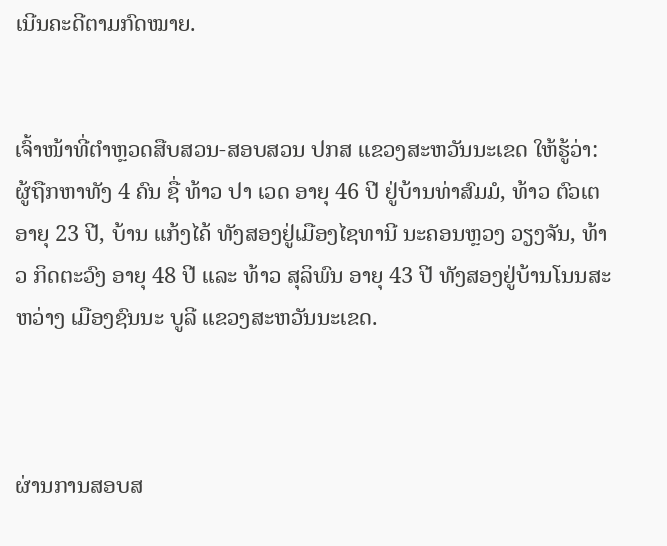ເນີນຄະດີຕາມກົດໝາຍ.


ເຈົ້າໜ້າທີ່ຕຳຫຼວດສືບສວນ-ສອບສວນ ປກສ ແຂວງສະຫວັນນະເຂດ ໃຫ້ຮູ້ວ່າ: ຜູ້ຖືກຫາທັງ 4 ຄົນ ຊື່ ທ້າວ ປາ ເວດ ອາຍຸ 46 ປີ ຢູ່ບ້ານທ່າສົມມໍ, ທ້າວ ຕົວເຕ ອາຍຸ 23 ປີ, ບ້ານ ແກ້ງໄຄ້ ທັງສອງຢູ່ເມືອງໄຊທານີ ນະຄອນຫຼວງ ວຽງຈັນ, ທ້າວ ກິດຕະວົງ ອາຍຸ 48 ປີ ແລະ ທ້າວ ສຸລິພົນ ອາຍຸ 43 ປີ ທັງສອງຢູ່ບ້ານໂນນສະຫວ່າງ ເມືອງຊົນນະ ບູລີ ແຂວງສະຫວັນນະເຂດ.



ຜ່ານການສອບສ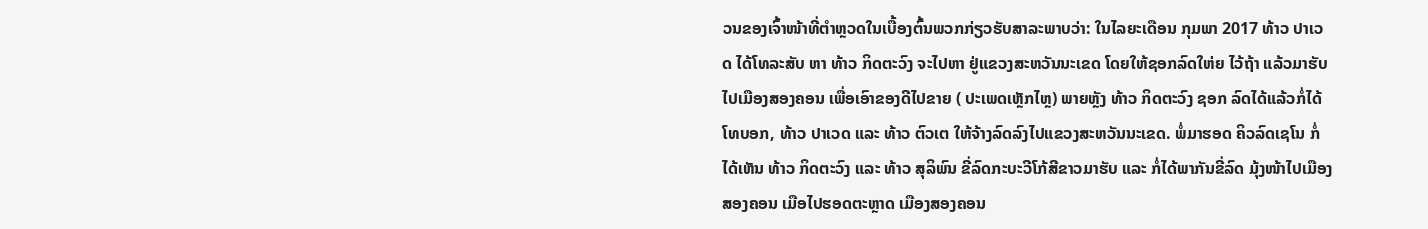ວນຂອງເຈົ້າໜ້າທີ່ຕຳຫຼວດໃນເບື້ອງຕົ້ນພວກກ່ຽວຮັບສາລະພາບວ່າ: ໃນໄລຍະເດືອນ ກຸມພາ 2017 ທ້າວ ປາເວດ ໄດ້ໂທລະສັບ ຫາ ທ້າວ ກິດຕະວົງ ຈະໄປຫາ ຢູ່ແຂວງສະຫວັນນະເຂດ ໂດຍໃຫ້ຊອກລົດໃຫ່ຍ ໄວ້ຖ້າ ແລ້ວມາຮັບໄປເມືອງສອງຄອນ ເພື່ອເອົາຂອງດີໄປຂາຍ ( ປະເພດເຫຼັກໄຫຼ) ພາຍຫຼັງ ທ້າວ ກິດຕະວົງ ຊອກ ລົດໄດ້ແລ້ວກໍ່ໄດ້ໂທບອກ, ທ້າວ ປາເວດ ແລະ ທ້າວ ຕົວເຕ ໃຫ້ຈ້າງລົດລົງໄປແຂວງສະຫວັນນະເຂດ. ພໍ່ມາຮອດ ຄິວລົດເຊໂນ ກໍ່ໄດ້ເຫັນ ທ້າວ ກິດຕະວົງ ແລະ ທ້າວ ສຸລິພົນ ຂີ່ລົດກະບະວີໂກ້ສີຂາວມາຮັບ ແລະ ກໍ່ໄດ້ພາກັນຂີ່ລົດ ມຸ້ງໜ້າໄປເມືອງ ສອງຄອນ ເມືອໄປຮອດຕະຫຼາດ ເມືອງສອງຄອນ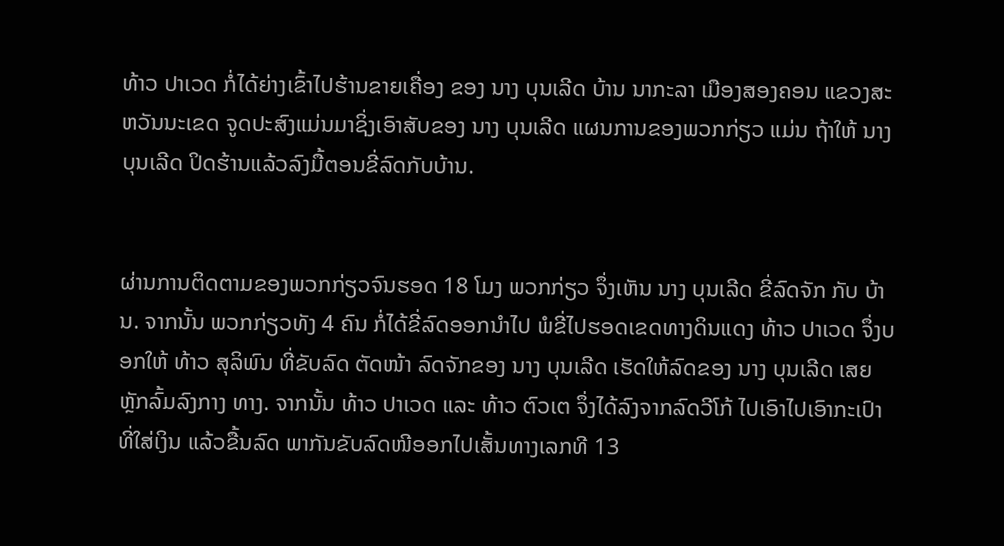ທ້າວ ປາເວດ ກໍ່ໄດ້ຍ່າງເຂົ້າໄປຮ້ານຂາຍເຄື່ອງ ຂອງ ນາງ ບຸນເລີດ ບ້ານ ນາກະລາ ເມືອງສອງຄອນ ແຂວງສະຫວັນນະເຂດ ຈູດປະສົງແມ່ນມາຊິ່ງເອົາສັບຂອງ ນາງ ບຸນເລີດ ແຜນການຂອງພວກກ່ຽວ ແມ່ນ ຖ້າໃຫ້ ນາງ ບຸນເລີດ ປິດຮ້ານແລ້ວລົງມື້ຕອນຂີ່ລົດກັບບ້ານ.


ຜ່ານການຕິດຕາມຂອງພວກກ່ຽວຈົນຮອດ 18 ໂມງ ພວກກ່ຽວ ຈຶ່ງເຫັນ ນາງ ບຸນເລີດ ຂີ່ລົດຈັກ ກັບ ບ້ານ. ຈາກນັ້ນ ພວກກ່ຽວທັງ 4 ຄົນ ກໍ່ໄດ້ຂີ່ລົດອອກນຳໄປ ພໍຂີ່ໄປຮອດເຂດທາງດິນແດງ ທ້າວ ປາເວດ ຈຶ່ງບອກໃຫ້ ທ້າວ ສຸລິພົນ ທີ່ຂັບລົດ ຕັດໜ້າ ລົດຈັກຂອງ ນາງ ບຸນເລີດ ເຮັດໃຫ້ລົດຂອງ ນາງ ບຸນເລີດ ເສຍຫຼັກລົ້ມລົງກາງ ທາງ. ຈາກນັ້ນ ທ້າວ ປາເວດ ແລະ ທ້າວ ຕົວເຕ ຈຶ່ງໄດ້ລົງຈາກລົດວີໂກ້ ໄປເອົາໄປເອົາກະເປົາທີ່ໃສ່ເງິນ ແລ້ວຂື້ນລົດ ພາກັນຂັບລົດໜີອອກໄປເສັ້ນທາງເລກທີ 13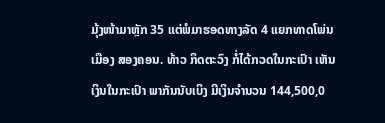ມຸ້ງໜ້າມາຫຼັກ 35 ແຕ່ພໍມາຮອດທາງລັດ 4 ແຍກທາດໂພ່ນ ເມືອງ ສອງຄອນ. ທ້າວ ກິດຕະວົງ ກໍ່ໄດ້ກວດໃນກະເປົາ ເຫັນເງິນໃນກະເປົາ ພາກັນນັບເບິງ ມີເງິນຈຳນວນ 144,500,0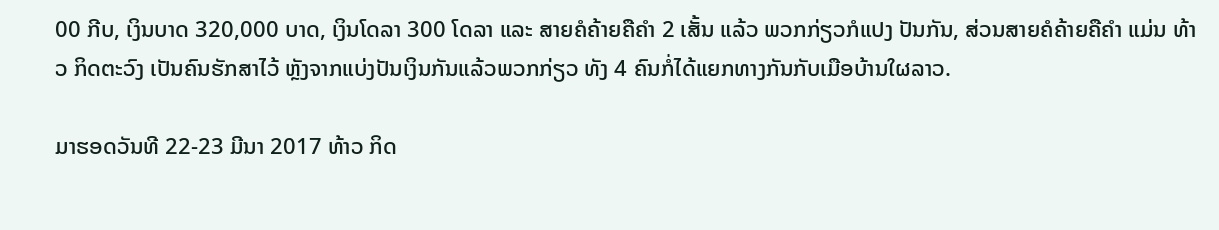00 ກີບ, ເງິນບາດ 320,000 ບາດ, ເງິນໂດລາ 300 ໂດລາ ແລະ ສາຍຄໍຄ້າຍຄືຄຳ 2 ເສັ້ນ ແລ້ວ ພວກກ່ຽວກໍແປງ ປັນກັນ, ສ່ວນສາຍຄໍຄ້າຍຄືຄຳ ແມ່ນ ທ້າວ ກິດຕະວົງ ເປັນຄົນຮັກສາໄວ້ ຫຼັງຈາກແບ່ງປັນເງິນກັນແລ້ວພວກກ່ຽວ ທັງ 4 ຄົນກໍ່ໄດ້ແຍກທາງກັນກັບເມືອບ້ານໃຜລາວ.

ມາຮອດວັນທີ 22-23 ມີນາ 2017 ທ້າວ ກິດ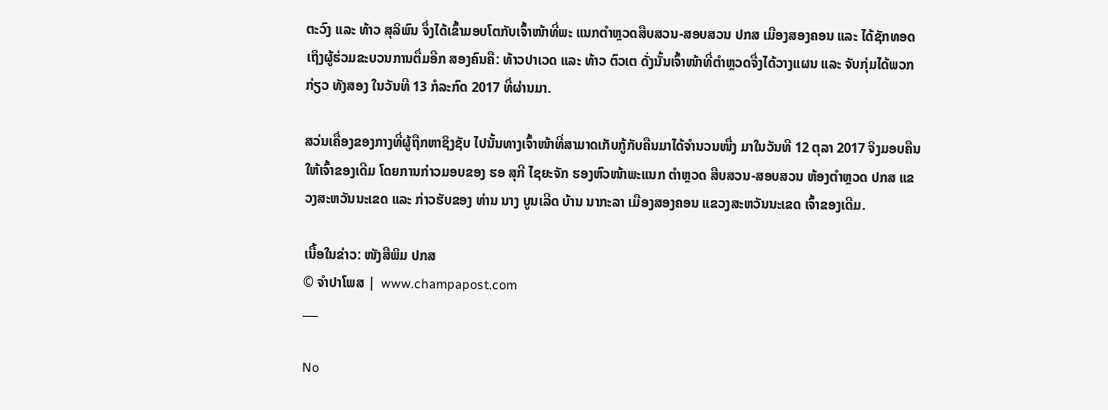ຕະວົງ ແລະ ທ້າວ ສຸລິພົນ ຈຶ່ງໄດ້ເຂົ້າມອບໂຕກັບເຈົ້າໜ້າທີ່ພະ ແນກຕໍາຫຼວດສືບສວນ-ສອບສວນ ປກສ ເມືອງສອງຄອນ ແລະ ໄດ້ຊັກທອດເຖິງຜູ້ຮ່ວມຂະບວນການຕື່ມອີກ ສອງຄົນຄື: ທ້າວປາເວດ ແລະ ທ້າວ ຕົວເຕ ດັ່ງນັ້ນເຈົ້າໜ້າທີ່ຕຳຫຼວດຈື່ງໄດ້ວາງແຜນ ແລະ ຈັບກຸ່ມໄດ້ພວກກ່ຽວ ທັງສອງ ໃນວັນທີ 13 ກໍລະກົດ 2017 ທີ່ຜ່ານມາ.

ສວ່ນເຄື່ອງຂອງກາງທີ່ຜູ້ຖືກຫາຊິງຊັບ ໄປນັ້ນທາງເຈົ້າໜ້າທີ່ສາມາດເກັບກູ້ກັບຄືນມາໄດ້ຈຳນວນໜື່ງ ມາໃນວັນທີ 12 ຕຸລາ 2017 ຈິງມອບຄືນໃຫ້ເຈົ້າຂອງເດີມ ໂດຍການກ່າວມອບຂອງ ຮອ ສຸກີ ໄຊຍະຈັກ ຮອງຫົວໜ້າພະແນກ ຕໍາຫຼວດ ສືບສວນ-ສອບສວນ ຫ້ອງຕຳຫຼວດ ປກສ ແຂວງສະຫວັນນະເຂດ ແລະ ກ່າວຮັບຂອງ ທ່ານ ນາງ ບູນເລີດ ບ້ານ ນາກະລາ ເມືອງສອງຄອນ ແຂວງສະຫວັນນະເຂດ ເຈົ້າຂອງເດີມ.

ເນື້ອໃນຂ່າວ: ໜັງສືພິມ ປກສ
© ຈໍາປາໂພສ |  www.champapost.com
___

No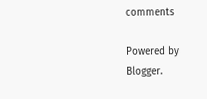comments

Powered by Blogger.